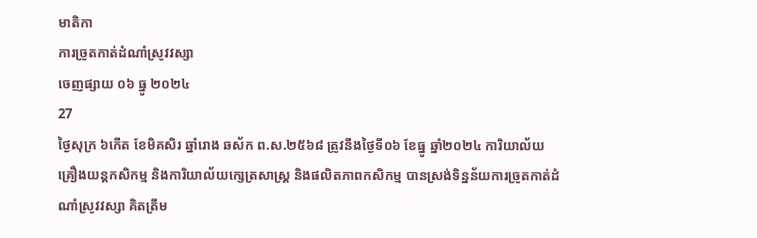មាតិកា
ការច្រូតកាត់ដំណាំស្រូវវស្សា
ចេញផ្សាយ ០៦ ធ្នូ ២០២៤
27
ថ្ងៃសុក្រ ៦កើត ខែមិគសិរ ឆ្នាំរោង ឆស័ក ព.ស.២៥៦៨ ត្រូវនឹងថ្ងៃទី០៦ ខែធ្នូ ឆ្នាំ២០២៤ ការិយាល័យគ្រឿងយន្តកសិកម្ម និងការិយាល័យក្សេត្រសាស្ត្រ និងផលិតភាពកសិកម្ម បានស្រង់ទិន្នន័យការច្រូតកាត់ដំណាំស្រូវវស្សា គិតត្រឹម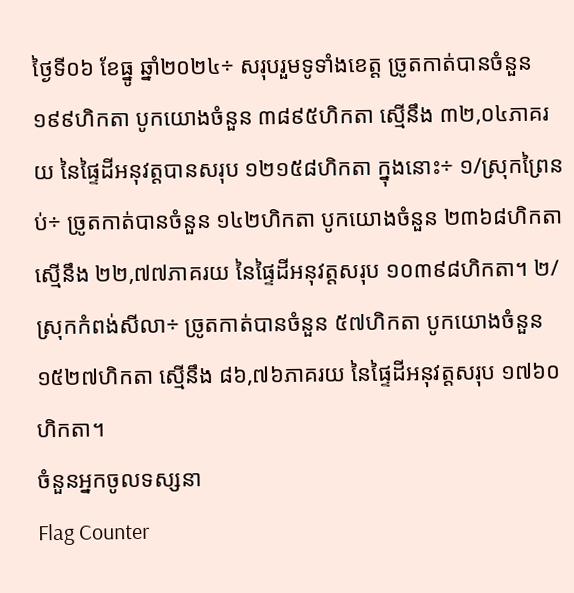ថ្ងៃទី០៦ ខែធ្នូ ឆ្នាំ២០២៤÷ សរុបរួមទូទាំងខេត្ត ច្រូតកាត់បានចំនួន ១៩៩ហិកតា បូកយោងចំនួន ៣៨៩៥ហិកតា ស្មើនឹង ៣២,០៤ភាគរយ នៃផ្ទៃដីអនុវត្តបានសរុប ១២១៥៨ហិកតា ក្នុងនោះ÷ ១/ស្រុកព្រៃនប់÷ ច្រូតកាត់បានចំនួន ១៤២ហិកតា បូកយោងចំនួន ២៣៦៨ហិកតា ស្មើនឹង ២២,៧៧ភាគរយ នៃផ្ទៃដីអនុវត្តសរុប ១០៣៩៨ហិកតា។ ២/ស្រុកកំពង់សីលា÷ ច្រូតកាត់បានចំនួន ៥៧ហិកតា បូកយោងចំនួន ១៥២៧ហិកតា ស្មើនឹង ៨៦,៧៦ភាគរយ នៃផ្ទៃដីអនុវត្តសរុប ១៧៦០ហិកតា។
ចំនួនអ្នកចូលទស្សនា
Flag Counter